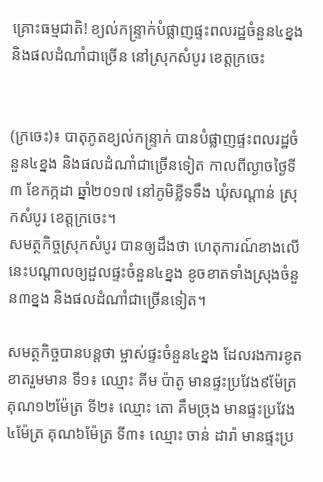គ្រោះធម្មជាតិ! ខ្យល់កន្រ្ទាក់បំផ្លាញផ្ទះពលរដ្ឋចំនួន៤ខ្នង និងផលដំណាំជាច្រើន នៅស្រុកសំបូរ ខេត្តក្រចេះ


(ក្រចេះ)៖ បាតុភូតខ្យល់កន្រ្ទាក់ បានបំផ្លាញផ្ទះពលរដ្ឋចំនួន៤ខ្នង និងផលដំណាំជាច្រើនទៀត កាលពីល្ងាចថ្ងៃទី៣ ខែកក្កដា ឆ្នាំ២០១៧ នៅភូមិខ្លីទទឹង ឃុំសណ្ដាន់ ស្រុកសំបូរ ខេត្តក្រចេះ។
សមត្ថកិច្ចស្រុកសំបូរ បានឲ្យដឹងថា ហេតុការណ៍ខាងលើនេះបណ្ដាលឲ្យដួលផ្ទះចំនួន៤ខ្នង ខូចខាតទាំងស្រុងចំនួន៣ខ្នង និងផលដំណាំជាច្រើនទៀត។

សមត្ថកិច្ចបានបន្តថា ម្ចាស់ផ្ទះចំនួន៤ខ្នង ដែលរងការខូតខាតរួមមាន ទី១៖ ឈ្មោះ គីម ប៉ាតូ មានផ្ទះប្រវែង៩ម៉ែត្រ គុណ១២ម៉ែត្រ ទី២៖ ឈ្មោះ តោ គឹមច្រុង មានផ្ទះប្រវែង៤ម៉ែត្រ គុណ៦ម៉ែត្រ ទី៣៖ ឈ្មោះ ចាន់ ដារ៉ា មានផ្ទះប្រ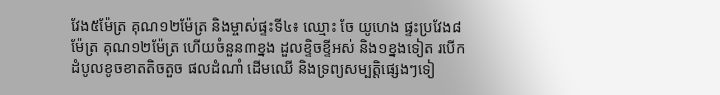វែង៥ម៉ែត្រ គុណ១២ម៉ែត្រ និងម្ចាស់ផ្ទះទី៤៖ ឈ្មោះ ចែ យូហេង ផ្ទះប្រវែង៨ម៉ែត្រ គុណ១២ម៉ែត្រ ហើយចំនួន៣ខ្នង ដួលខ្ទិចខ្ទីអស់ និង១ខ្នងទៀត របើកដំបូលខូចខាតតិចតួច ផលដំណាំ ដើមឈើ និងទ្រព្យសម្បត្តិផ្សេងៗទៀ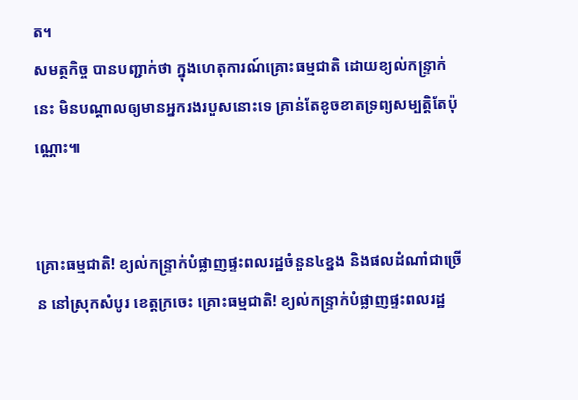ត។
សមត្ថកិច្ច បានបញ្ជាក់ថា ក្នុងហេតុការណ៍គ្រោះធម្មជាតិ ដោយខ្យល់កន្ទ្រាក់នេះ មិនបណ្ដាលឲ្យមានអ្នករងរបួសនោះទេ គ្រាន់តែខូចខាតទ្រព្យសម្បត្តិតែប៉ុណ្ណោះ៕


គ្រោះធម្មជាតិ! ខ្យល់កន្រ្ទាក់បំផ្លាញផ្ទះពលរដ្ឋចំនួន៤ខ្នង និងផលដំណាំជាច្រើន នៅស្រុកសំបូរ ខេត្តក្រចេះ គ្រោះធម្មជាតិ! ខ្យល់កន្រ្ទាក់បំផ្លាញផ្ទះពលរដ្ឋ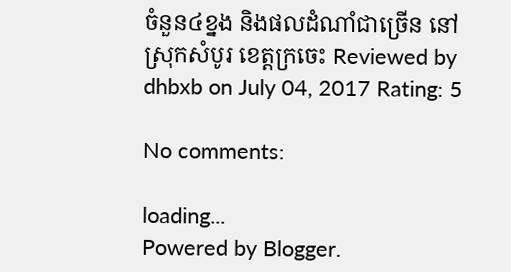ចំនួន៤ខ្នង និងផលដំណាំជាច្រើន នៅស្រុកសំបូរ ខេត្តក្រចេះ Reviewed by dhbxb on July 04, 2017 Rating: 5

No comments:

loading...
Powered by Blogger.